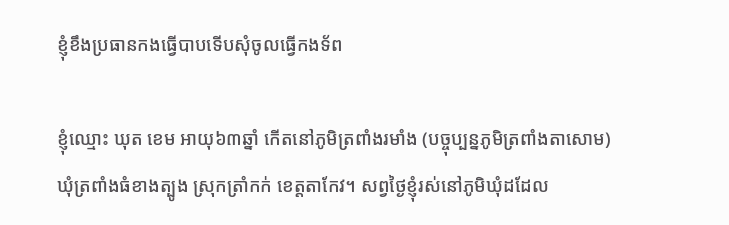ខ្ញុំខឹងប្រធានកងធ្វើបាបទើបសុំចូលធ្វើកងទ័ព

ខ្ញុំឈ្មោះ ឃុត ខេម អាយុ៦៣ឆ្នាំ កើតនៅភូមិត្រពាំងរមាំង (បច្ចុប្បន្នភូមិត្រពាំងតាសោម) ឃុំត្រពាំងធំខាងត្បូង ស្រុកត្រាំកក់ ខេត្តតាកែវ។ សព្វថ្ងៃខ្ញុំរស់នៅភូមិឃុំដដែល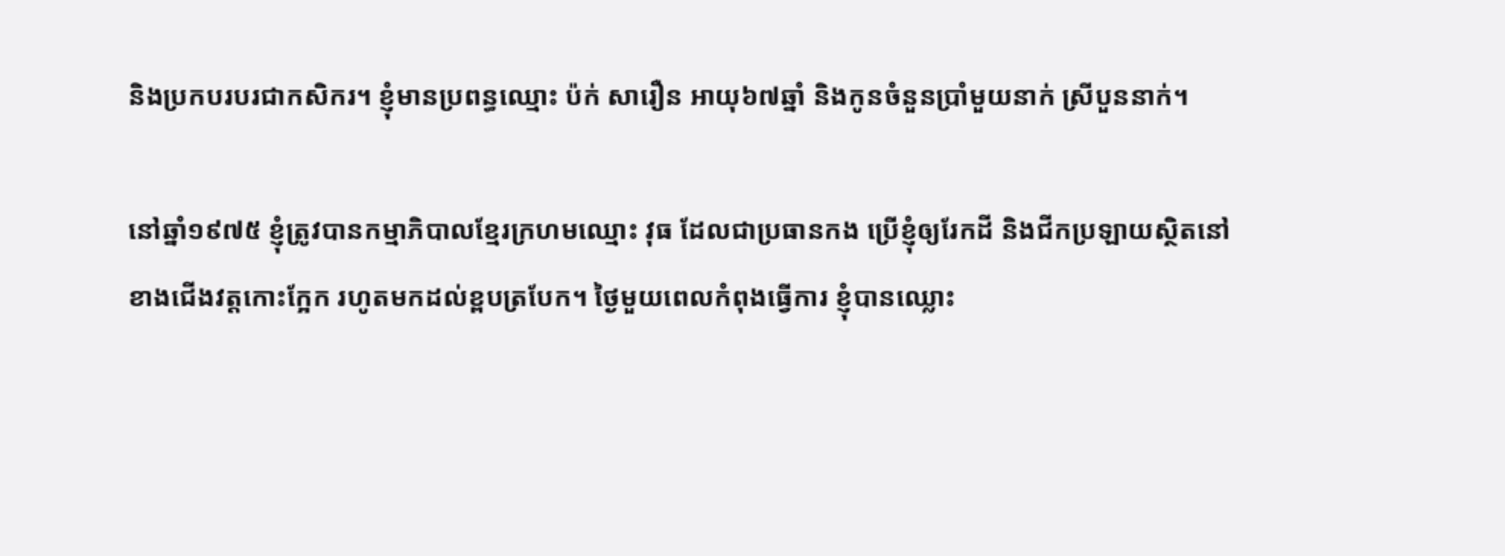និងប្រកបរបរជាកសិករ។ ខ្ញុំមានប្រពន្ធឈ្មោះ ប៉ក់ សារឿន អាយុ៦៧ឆ្នាំ និងកូនចំនួនប្រាំមួយនាក់ ស្រីបួននាក់។

នៅឆ្នាំ១៩៧៥ ខ្ញុំត្រូវបានកម្មាភិបាលខ្មែរក្រហមឈ្មោះ វុធ ដែលជាប្រធានកង ប្រើខ្ញុំឲ្យរែកដី និងជីកប្រឡាយស្ថិតនៅខាងជើងវត្តកោះក្អែក រហូតមកដល់ខ្ពបត្របែក។ ថ្ងៃមួយពេលកំពុងធ្វើការ ខ្ញុំបានឈ្លោះ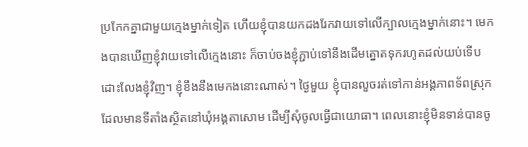ប្រកែកគ្នាជាមួយក្មេងម្នាក់ទៀត ហើយខ្ញុំបានយកដងរែកវាយទៅលើក្បាលក្មេងម្នាក់នោះ។ មេកងបានឃើញខ្ញុំវាយទៅលើក្មេងនោះ ក៏ចាប់ចងខ្ញុំភ្ជាប់ទៅនឹងដើមត្នោតទុករហូតដល់យប់ទើបដោះលែងខ្ញុំវិញ។ ខ្ញុំខឹងនឹងមេកងនោះណាស់។ ថ្ងៃមួយ ខ្ញុំបានលួចរត់ទៅកាន់អង្គភាពទ័ពស្រុកដែលមានទីតាំងស្ថិតនៅឃុំអង្គតាសោម ដើម្បីសុំចូលធ្វើជាយោធា។ ពេលនោះខ្ញុំមិនទាន់បានចូ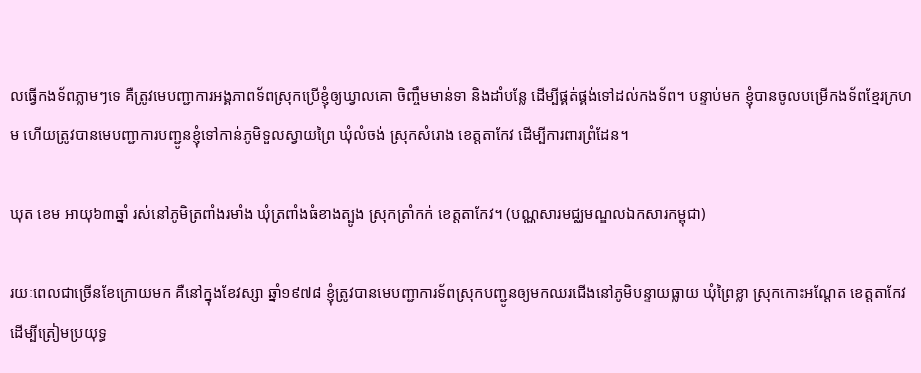លធ្វើកងទ័ពភ្លាមៗទេ គឺត្រូវមេបញ្ជាការអង្គភាពទ័ពស្រុកប្រើខ្ញុំឲ្យឃ្វាលគោ ចិញ្ចឹមមាន់ទា និងដាំបន្លែ ដើម្បីផ្គត់ផ្គង់ទៅដល់កងទ័ព។ បន្ទាប់មក ខ្ញុំបានចូលបម្រើកងទ័ពខ្មែរក្រហម ហើយត្រូវបានមេបញ្ជាការបញ្ជូនខ្ញុំទៅកាន់ភូមិទួលស្វាយព្រៃ ឃុំលំចង់ ស្រុកសំរោង ខេត្តតាកែវ ដើម្បីការពារព្រំដែន។

ឃុត ខេម អាយុ៦៣ឆ្នាំ រស់នៅភូមិត្រពាំងរមាំង ឃុំត្រពាំងធំខាងត្បូង ស្រុកត្រាំកក់ ខេត្តតាកែវ។ (បណ្ណសារមជ្ឈមណ្ឌលឯកសារកម្ពុជា)

រយៈពេលជាច្រើនខែក្រោយមក គឺនៅក្នុងខែវស្សា ឆ្នាំ១៩៧៨ ខ្ញុំត្រូវបានមេបញ្ជាការទ័ពស្រុកបញ្ជូនឲ្យមកឈរជើងនៅភូមិបន្ទាយធ្លាយ ឃុំព្រៃខ្លា ស្រុកកោះអណ្ដែត ខេត្តតាកែវ ដើម្បីត្រៀមប្រយុទ្ធ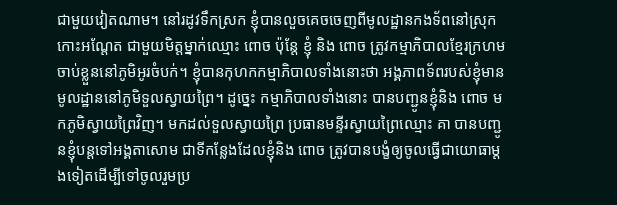ជាមួយវៀតណាម។ នៅរដូវទឹកស្រក ខ្ញុំបានលួចគេចចេញពីមូលដ្ឋានកងទ័ពនៅស្រុកកោះអណ្តែត ជាមួយមិត្តម្នាក់ឈ្មោះ ពោច ប៉ុន្តែ ខ្ញុំ និង ពោច ត្រូវកម្មាភិបាលខ្មែរក្រហមចាប់ខ្លួននៅភូមិអូរចំបក់។ ខ្ញុំបានកុហកកម្មាភិបាលទាំងនោះថា អង្គភាពទ័ពរបស់ខ្ញុំមានមូលដ្ឋាននៅភូមិទួលស្វាយព្រៃ។ ដូច្នេះ កម្មាភិបាលទាំងនោះ បានបញ្ជូនខ្ញុំនិង ពោច មកភូមិស្វាយព្រៃវិញ។ មកដល់ទួលស្វាយព្រៃ ប្រធានមន្ទីរស្វាយព្រៃឈ្មោះ គា បានបញ្ជូនខ្ញុំបន្តទៅអង្គតាសោម ជាទីកន្លែងដែលខ្ញុំនិង ពោច ត្រូវបានបង្ខំឲ្យចូលធ្វើជាយោធាម្តងទៀតដើម្បីទៅចូលរួមប្រ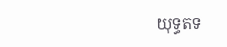យុទ្ធតទ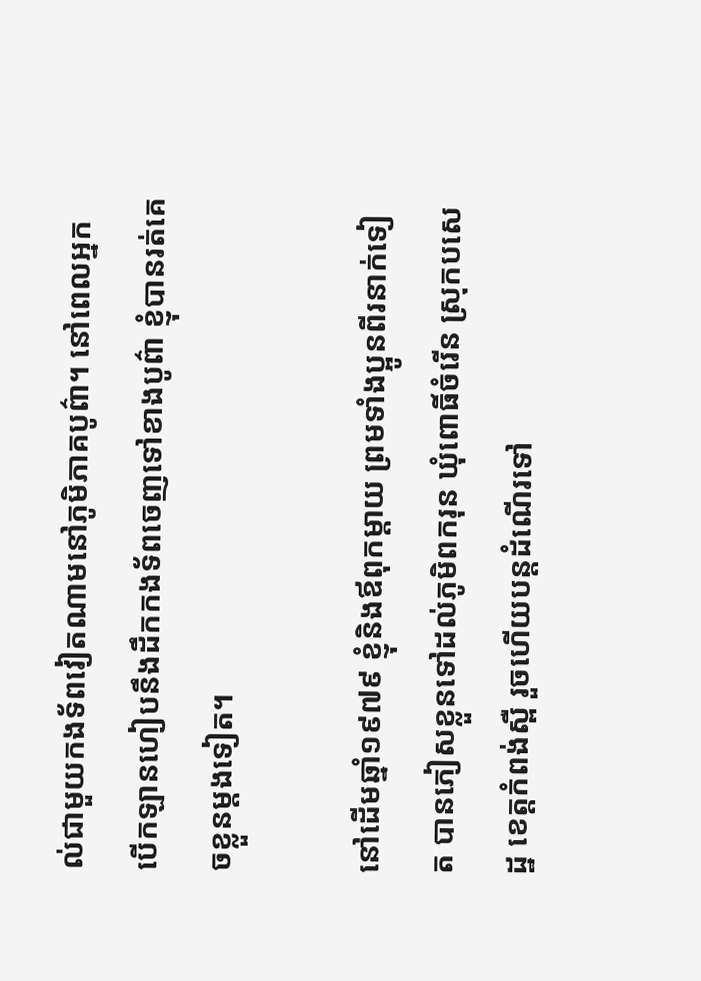ល់ជាមួយកងទ័ពវៀតណាមនៅភូមិភាគបូព៌ា។ នៅពេលអ្នកបើកឡានហៀបនឹងដឹកកងទ័ពចេញទៅខាងបូព៌ា ខ្ញុំបានរត់គេចខ្លួនម្តងទៀត។

នៅដើមឆ្នាំ១៩៧៩ ខ្ញុំនិងឪពុកម្តាយ ព្រមទាំងប្អូនពីរនាក់ទៀត បានភៀសខ្លួនទៅដល់ភូមិពករុន ឃុំពោធិ៍ចំរើន ស្រុកបសេដ្ឋ ខេត្តកំពង់ស្ពឺ រួចហើយបន្តដំណើរទៅ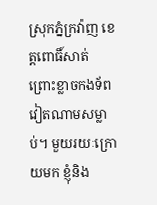ស្រុកភ្នំក្រវ៉ាញ ខេត្តពោធិ៍សាត់ ព្រោះខ្លាចកងទ័ពវៀតណាមសម្លាប់។ មួយរយៈក្រោយមក ខ្ញុំនិង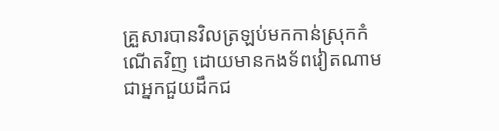គ្រួសារបានវិលត្រឡប់មកកាន់ស្រុកកំណើតវិញ ដោយមានកងទ័ពវៀតណាមជាអ្នកជួយដឹកជ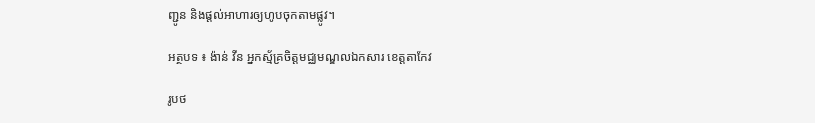ញ្ជូន និងផ្តល់អាហារឲ្យហូបចុកតាមផ្លូវ។

អត្ថបទ ៖ ង៉ាន់ វីន អ្នកស្ម័គ្រចិត្តមជ្ឈមណ្ឌលឯកសារ ខេត្តតាកែវ

រូបថ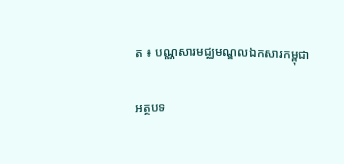ត ៖ បណ្ណសារមជ្ឈមណ្ឌលឯកសារកម្ពុជា

អត្ថបទ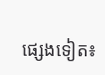ផ្សេងទៀត៖